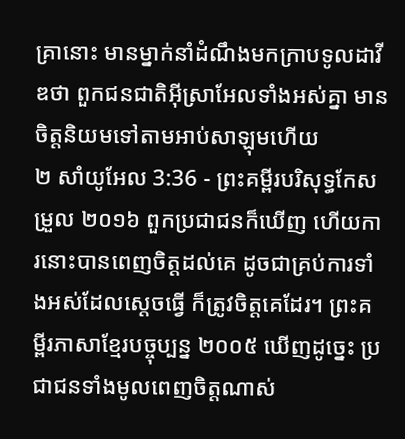គ្រានោះ មានម្នាក់នាំដំណឹងមកក្រាបទូលដាវីឌថា ពួកជនជាតិអ៊ីស្រាអែលទាំងអស់គ្នា មានចិត្តនិយមទៅតាមអាប់សាឡុមហើយ
២ សាំយូអែល 3:36 - ព្រះគម្ពីរបរិសុទ្ធកែសម្រួល ២០១៦ ពួកប្រជាជនក៏ឃើញ ហើយការនោះបានពេញចិត្តដល់គេ ដូចជាគ្រប់ការទាំងអស់ដែលស្តេចធ្វើ ក៏ត្រូវចិត្តគេដែរ។ ព្រះគម្ពីរភាសាខ្មែរបច្ចុប្បន្ន ២០០៥ ឃើញដូច្នេះ ប្រជាជនទាំងមូលពេញចិត្តណាស់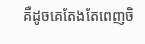គឺដូចគេតែងតែពេញចិ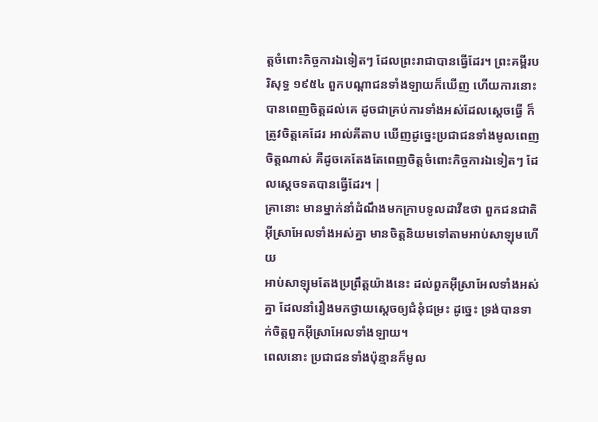ត្តចំពោះកិច្ចការឯទៀតៗ ដែលព្រះរាជាបានធ្វើដែរ។ ព្រះគម្ពីរបរិសុទ្ធ ១៩៥៤ ពួកបណ្តាជនទាំងឡាយក៏ឃើញ ហើយការនោះបានពេញចិត្តដល់គេ ដូចជាគ្រប់ការទាំងអស់ដែលស្តេចធ្វើ ក៏ត្រូវចិត្តគេដែរ អាល់គីតាប ឃើញដូច្នេះប្រជាជនទាំងមូលពេញចិត្តណាស់ គឺដូចគេតែងតែពេញចិត្តចំពោះកិច្ចការឯទៀតៗ ដែលស្តេចទតបានធ្វើដែរ។ |
គ្រានោះ មានម្នាក់នាំដំណឹងមកក្រាបទូលដាវីឌថា ពួកជនជាតិអ៊ីស្រាអែលទាំងអស់គ្នា មានចិត្តនិយមទៅតាមអាប់សាឡុមហើយ
អាប់សាឡុមតែងប្រព្រឹត្តយ៉ាងនេះ ដល់ពួកអ៊ីស្រាអែលទាំងអស់គ្នា ដែលនាំរឿងមកថ្វាយស្តេចឲ្យជំនុំជម្រះ ដូច្នេះ ទ្រង់បានទាក់ចិត្តពួកអ៊ីស្រាអែលទាំងឡាយ។
ពេលនោះ ប្រជាជនទាំងប៉ុន្មានក៏មូល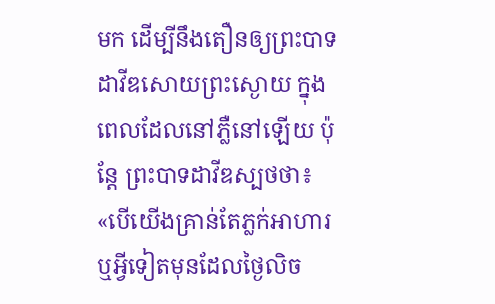មក ដើម្បីនឹងតឿនឲ្យព្រះបាទដាវីឌសោយព្រះស្ងោយ ក្នុងពេលដែលនៅភ្លឺនៅឡើយ ប៉ុន្តែ ព្រះបាទដាវីឌស្បថថា៖ «បើយើងគ្រាន់តែភ្លក់អាហារ ឬអ្វីទៀតមុនដែលថ្ងៃលិច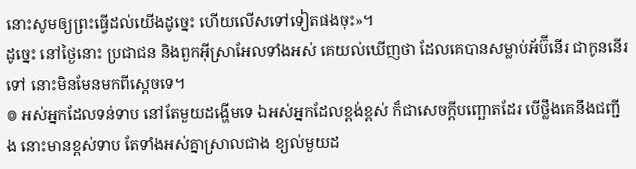នោះសូមឲ្យព្រះធ្វើដល់យើងដូច្នេះ ហើយលើសទៅទៀតផងចុះ»។
ដូច្នេះ នៅថ្ងៃនោះ ប្រជាជន និងពួកអ៊ីស្រាអែលទាំងអស់ គេយល់ឃើញថា ដែលគេបានសម្លាប់អ័ប៊ីនើរ ជាកូននើរទៅ នោះមិនមែនមកពីស្តេចទេ។
៙ អស់អ្នកដែលទន់ទាប នៅតែមួយដង្ហើមទេ ឯអស់អ្នកដែលខ្ពង់ខ្ពស់ ក៏ជាសេចក្ដីបញ្ឆោតដែរ បើថ្លឹងគេនឹងជញ្ជីង នោះមានខ្ពស់ទាប តែទាំងអស់គ្នាស្រាលជាង ខ្យល់មួយដ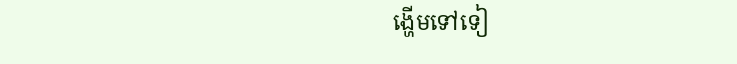ង្ហើមទៅទៀ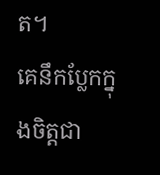ត។
គេនឹកប្លែកក្នុងចិត្តជា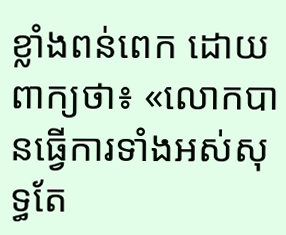ខ្លាំងពន់ពេក ដោយពាក្យថា៖ «លោកបានធ្វើការទាំងអស់សុទ្ធតែ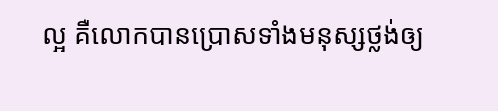ល្អ គឺលោកបានប្រោសទាំងមនុស្សថ្លង់ឲ្យ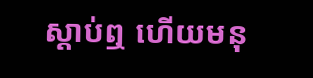ស្តាប់ឮ ហើយមនុ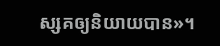ស្សគឲ្យនិយាយបាន»។